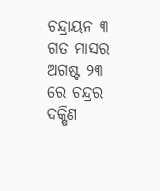ଚନ୍ଦ୍ରାୟନ ୩ ଗତ ମାସର ଅଗଷ୍ଟ ୨୩ ରେ ଚନ୍ଦ୍ରର ଦକ୍ଷିଣ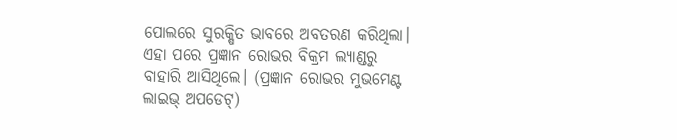ପୋଲରେ ସୁରକ୍ଷିତ ଭାବରେ ଅବତରଣ କରିଥିଲା। ଏହା ପରେ ପ୍ରଜ୍ଞାନ ରୋଭର ବିକ୍ରମ ଲ୍ୟାଣ୍ଡରୁ ବାହାରି ଆସିଥିଲେ। (ପ୍ରଜ୍ଞାନ ରୋଭର ମୁଭମେଣ୍ଟ ଲାଇଭ୍ ଅପଡେଟ୍)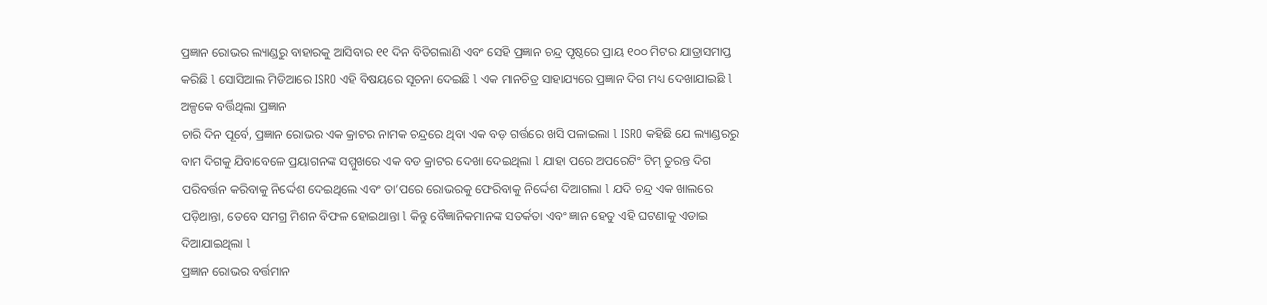ପ୍ରଜ୍ଞାନ ରୋଭର ଲ୍ୟାଣ୍ଡରୁ ବାହାରକୁ ଆସିବାର ୧୧ ଦିନ ବିତିଗଲାଣି ଏବଂ ସେହି ପ୍ରଜ୍ଞାନ ଚନ୍ଦ୍ର ପୃଷ୍ଠରେ ପ୍ରାୟ ୧୦୦ ମିଟର ଯାତ୍ରାସମାପ୍ତ କରିଛି l ସୋସିଆଲ ମିଡିଆରେ ISRO ଏହି ବିଷୟରେ ସୂଚନା ଦେଇଛି l ଏକ ମାନଚିତ୍ର ସାହାଯ୍ୟରେ ପ୍ରଜ୍ଞାନ ଦିଗ ମଧ୍ୟ ଦେଖାଯାଇଛି l
ଅଳ୍ପକେ ବର୍ତ୍ତିଥିଲା ପ୍ରଜ୍ଞାନ
ଚାରି ଦିନ ପୂର୍ବେ, ପ୍ରଜ୍ଞାନ ରୋଭର ଏକ କ୍ରାଟର ନାମକ ଚନ୍ଦ୍ରରେ ଥିବା ଏକ ବଡ଼ ଗର୍ତ୍ତରେ ଖସି ପଳାଇଲା l ISRO କହିଛି ଯେ ଲ୍ୟାଣ୍ଡରରୁ ବାମ ଦିଗକୁ ଯିବାବେଳେ ପ୍ରୟାଗନଙ୍କ ସମ୍ମୁଖରେ ଏକ ବଡ କ୍ରାଟର ଦେଖା ଦେଇଥିଲା l ଯାହା ପରେ ଅପରେଟିଂ ଟିମ୍ ତୁରନ୍ତ ଦିଗ ପରିବର୍ତ୍ତନ କରିବାକୁ ନିର୍ଦ୍ଦେଶ ଦେଇଥିଲେ ଏବଂ ତା’ପରେ ରୋଭରକୁ ଫେରିବାକୁ ନିର୍ଦ୍ଦେଶ ଦିଆଗଲା l ଯଦି ଚନ୍ଦ୍ର ଏକ ଖାଲରେ ପଡ଼ିଥାନ୍ତା, ତେବେ ସମଗ୍ର ମିଶନ ବିଫଳ ହୋଇଥାନ୍ତା l କିନ୍ତୁ ବୈଜ୍ଞାନିକମାନଙ୍କ ସତର୍କତା ଏବଂ ଜ୍ଞାନ ହେତୁ ଏହି ଘଟଣାକୁ ଏଡାଇ ଦିଆଯାଇଥିଲା l
ପ୍ରଜ୍ଞାନ ରୋଭର ବର୍ତ୍ତମାନ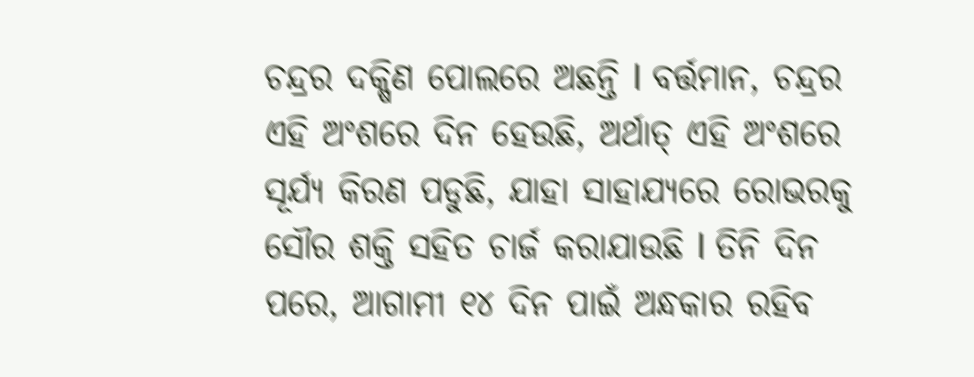ଚନ୍ଦ୍ରର ଦକ୍ଷିଣ ପୋଲରେ ଅଛନ୍ତି l ବର୍ତ୍ତମାନ, ଚନ୍ଦ୍ରର ଏହି ଅଂଶରେ ଦିନ ହେଉଛି, ଅର୍ଥାତ୍ ଏହି ଅଂଶରେ ସୂର୍ଯ୍ୟ କିରଣ ପଡୁଛି, ଯାହା ସାହାଯ୍ୟରେ ରୋଭରକୁ ସୌର ଶକ୍ତି ସହିତ ଚାର୍ଜ କରାଯାଉଛି l ତିନି ଦିନ ପରେ, ଆଗାମୀ ୧୪ ଦିନ ପାଇଁ ଅନ୍ଧକାର ରହିବ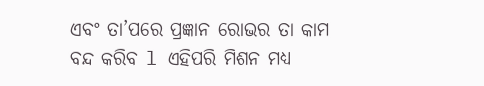ଏବଂ ତା’ପରେ ପ୍ରଜ୍ଞାନ ରୋଭର ତା କାମ ବନ୍ଦ କରିବ l ଏହିପରି ମିଶନ ମଧ୍ୟ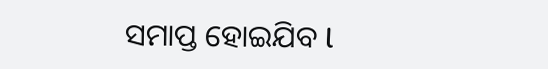ସମାପ୍ତ ହୋଇଯିବ l